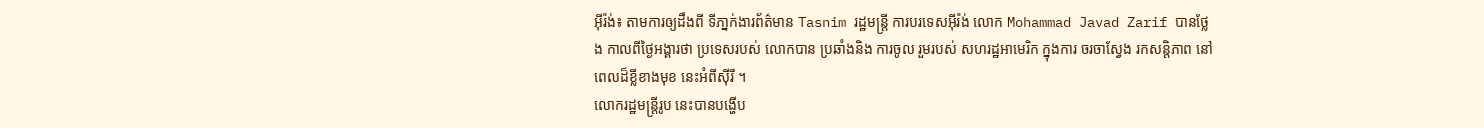អុីរ៉ង់៖ តាមការឲ្យដឹងពី ទីភា្នក់ងារព័ត៌មាន Tasnim រដ្ឋមន្ត្រី ការបរទេសអ៊ីរ៉ង់ លោក Mohammad Javad Zarif បានថ្លែង កាលពីថ្ងៃអង្គារថា ប្រទេសរបស់ លោកបាន ប្រឆាំងនិង ការចូល រួមរបស់ សហរដ្ឋអាមេរិក ក្នុងការ ចរចាស្វែង រកសន្តិភាព នៅពេលដ៏ខ្លីខាងមុខ នេះអំពីស៊ីរី ។
លោករដ្ឋមន្ត្រីរូប នេះបានបង្ហើប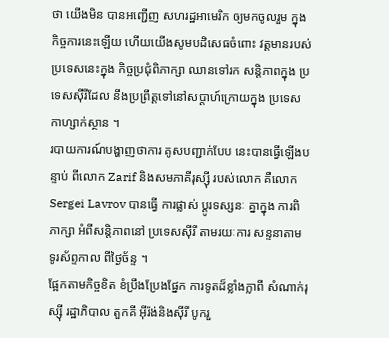ថា យើងមិន បានអញ្ជើញ សហរដ្ឋអាមេរិក ឲ្យមកចូលរួម ក្នុងកិច្ចការនេះឡើយ ហើយយើងសូមបដិសេធចំពោះ វត្តមានរបស់ ប្រទេសនេះក្នុង កិច្ចប្រជុំពិភាក្សា ឈានទៅរក សន្តិភាពក្នុង ប្រទេសស៊ីរីដែល នឹងប្រព្រឹត្តទៅនៅសប្តាហ៍ក្រោយក្នុង ប្រទេស កាហ្សាក់ស្ថាន ។
របាយការណ៍បង្ហាញថាការ គូសបញ្ជាក់បែប នេះបានធ្វើឡើងបន្ទាប់ ពីលោក Zarif និងសមភាគីរុស្ស៊ី របស់លោក គឺលោក Sergei Lavrov បានធ្វើ ការផ្លាស់ ប្តូរទស្សនៈ គ្នាក្នុង ការពិភាក្សា អំពីសន្តិភាពនៅ ប្រទេសស៊ីរី តាមរយៈការ សន្ទនាតាម ទូរស័ព្ទកាល ពីថ្ងៃច័ន្ទ ។
ផ្អែកតាមកិច្ចខិត ខំប្រឹងប្រែងផ្នែក ការទូតដ៏ខ្លាំងក្លាពី សំណាក់រុស្ស៊ី រដ្ឋាភិបាល តួកគី អ៊ីរ៉ង់និងស៊ីរី បូករួ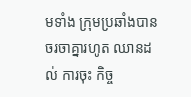មទាំង ក្រុមប្រឆាំងបានចរចាគ្នារហូត ឈានដល់ ការចុះ កិច្ច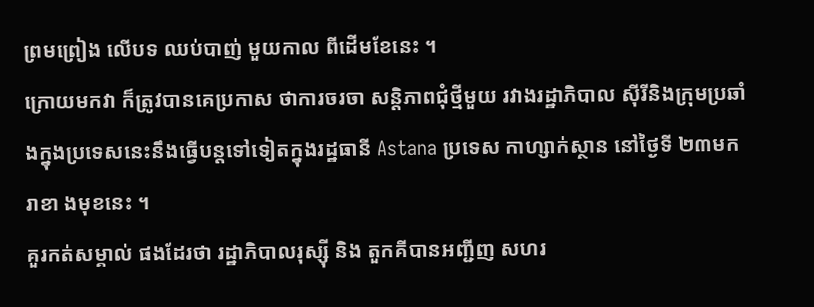ព្រមព្រៀង លើបទ ឈប់បាញ់ មួយកាល ពីដើមខែនេះ ។
ក្រោយមកវា ក៏ត្រូវបានគេប្រកាស ថាការចរចា សន្តិភាពជុំថ្មីមួយ រវាងរដ្ឋាភិបាល ស៊ីរីនិងក្រុមប្រឆាំ ងក្នុងប្រទេសនេះនឹងធ្វើបន្តទៅទៀតក្នុងរដ្ឋធានី Astana ប្រទេស កាហ្សាក់ស្ថាន នៅថ្ងៃទី ២៣មករាខា ងមុខនេះ ។
គួរកត់សម្គាល់ ផងដែរថា រដ្ឋាភិបាលរុស្ស៊ី និង តួកគីបានអញ្ជីញ សហរ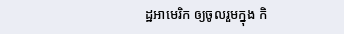ដ្ឋអាមេរិក ឲ្យចូលរួមក្នុង កិ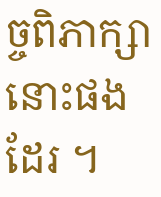ច្ចពិភាក្សា នោះផងដែរ ។